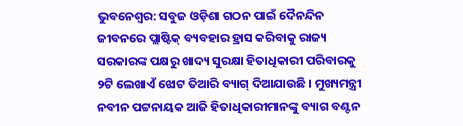ଭୁବନେଶ୍ୱର: ସବୁଜ ଓଡ଼ିଶା ଗଠନ ପାଇଁ ଦୈନନ୍ଦିନ ଜୀବନରେ ପ୍ଲାଷ୍ଟିକ୍ ବ୍ୟବହାର ହ୍ରାସ କରିବାକୁ ରାଜ୍ୟ ସରକାରଙ୍କ ପକ୍ଷରୁ ଖାଦ୍ୟ ସୁରକ୍ଷା ହିତାଧିକାରୀ ପରିବାରକୁ ୨ଟି ଲେଖାଏଁ ଝୋଟ ତିଆରି ବ୍ୟାଗ୍ ଦିଆଯାଉଛି । ମୁଖ୍ୟମନ୍ତ୍ରୀ ନବୀନ ପଟ୍ଟନାୟକ ଆଜି ହିତାଧିକାରୀମାନଙ୍କୁ ବ୍ୟାଗ ବଣ୍ଟନ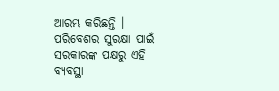ଆରମ୍ଭ କରିଛନ୍ତି । ପରିବେଶର ସୁରକ୍ଷା ପାଇଁ ସରକାରଙ୍କ ପକ୍ଷରୁ ଏହି ବ୍ୟବସ୍ଥା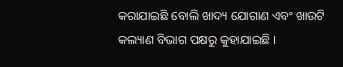କରାଯାଇଛି ବୋଲି ଖାଦ୍ୟ ଯୋଗାଣ ଏବଂ ଖାଉଟି କଲ୍ୟାଣ ବିଭାଗ ପକ୍ଷରୁ କୁହାଯାଇଛି ।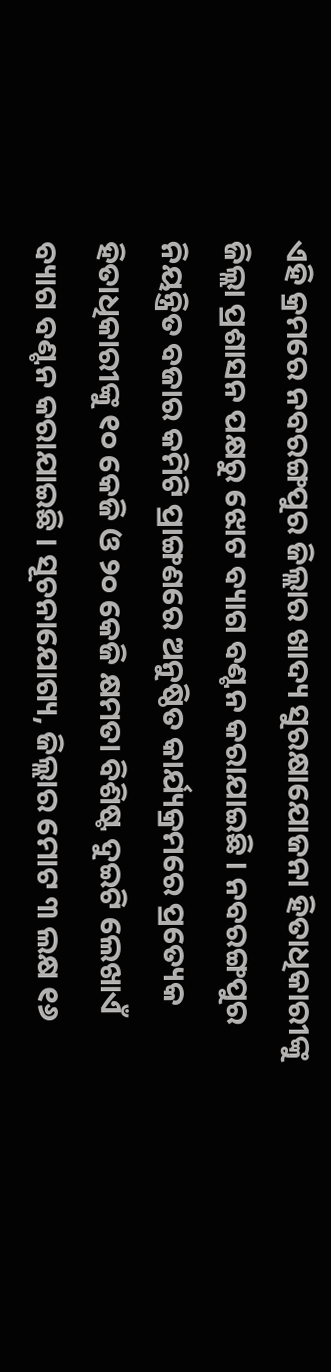ଏହି କ୍ରମରେ ନବରଙ୍ଗପୁର ଜିଲ୍ଲାର ଖାଦ୍ୟ ସୁରକ୍ଷାଯୋଜନା ହିତାଧିକାରୀଙ୍କୁ ଜିଲ୍ଲା ପ୍ରଶାସନ ପକ୍ଷରୁ ଝୋଟ ବ୍ୟାଗ ବଣ୍ଟନ କରାଯାଇଛି । ନବରଙ୍ଗପୁର ନିୟନ୍ତ୍ରିତ ବଜାର କମିଟି ପ୍ରାଙ୍ଗଣରେ ଅନୁଷ୍ଠିତ କାର୍ଯ୍ୟକ୍ରମରେ ପ୍ରତ୍ୟେକ ହିତାଧିକାରୀଙ୍କୁ ୧୦ କେଜି ଓ ୨୦ କେଜି କ୍ଷମତା ବିଶିଷ୍ଟ ଦୁଇଟି ଲେଖାଏଁ ବ୍ୟାଗ ବଣ୍ଟନ କରାଯାଇଛି । ସୂଚନାଯୋଗ୍ୟ, ଜିଲ୍ଲାର ମୋଟ ୩ ଲକ୍ଷ ୧୬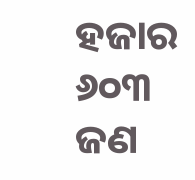ହଜାର ୬୦୩ ଜଣ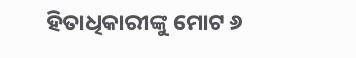ହିତାଧିକାରୀଙ୍କୁ ମୋଟ ୬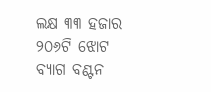ଲକ୍ଷ ୩୩ ହଜାର ୨୦୬ଟି ଝୋଟ ବ୍ୟାଗ ବଣ୍ଟନ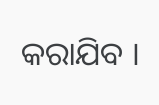କରାଯିବ ।